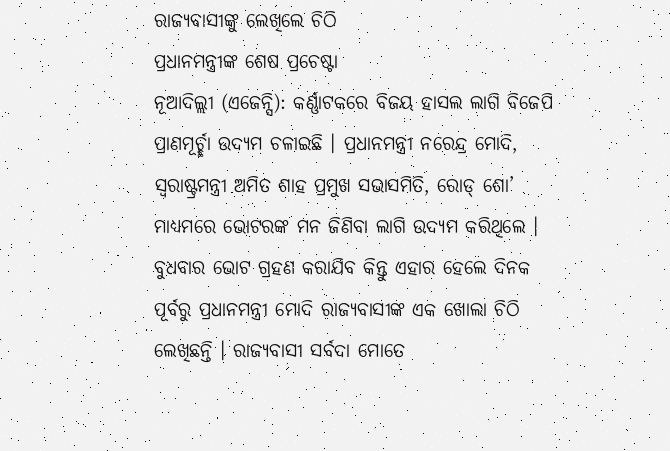ରାଜ୍ୟବାସୀଙ୍କୁ ଲେଖିଲେ ଚିଠି
ପ୍ରଧାନମନ୍ତ୍ରୀଙ୍କ ଶେଷ ପ୍ରଚେଷ୍ଟା
ନୂଆଦିଲ୍ଲୀ (ଏଜେନ୍ସି): କର୍ଣ୍ଣାଟକରେ ବିଜୟ ହାସଲ ଲାଗି ବିଜେପି ପ୍ରାଣମୂର୍ଚ୍ଛା ଉଦ୍ୟମ ଚଳାଇଛି । ପ୍ରଧାନମନ୍ତ୍ରୀ ନରେନ୍ଦ୍ର ମୋଦି, ସ୍ୱରାଷ୍ଟ୍ରମନ୍ତ୍ରୀ ଅମିତ ଶାହ ପ୍ରମୁଖ ସଭାସମିତି, ରୋଡ୍ ଶୋ’ ମାଧ୍ୟମରେ ଭୋଟରଙ୍କ ମନ ଜିଣିବା ଲାଗି ଉଦ୍ୟମ କରିଥିଲେ । ବୁଧବାର ଭୋଟ ଗ୍ରହଣ କରାଯିବ କିନ୍ତୁ ଏହାର ହେଲେ ଦିନକ ପୂର୍ବରୁ ପ୍ରଧାନମନ୍ତ୍ରୀ ମୋଦି ରାଜ୍ୟବାସୀଙ୍କ ଏକ ଖୋଲା ଚିଠି ଲେଖିଛନ୍ତି । ରାଜ୍ୟବାସୀ ସର୍ବଦା ମୋତେ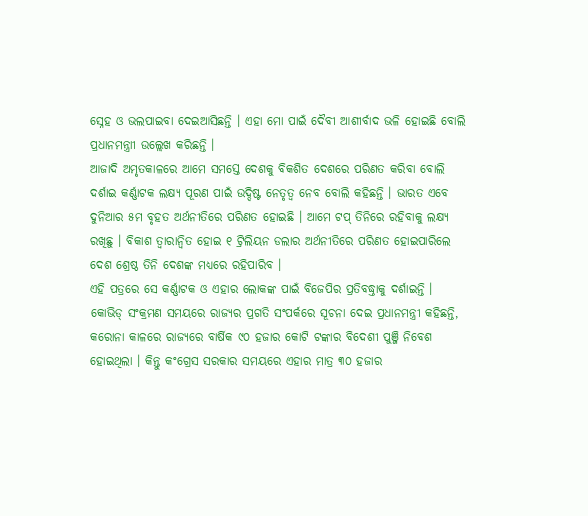ସ୍ନେହ ଓ ଭଲପାଇବା ଦେଇଆସିଛନ୍ତି । ଏହା ମୋ ପାଇଁ ଦୈବୀ ଆଶୀର୍ବାଦ ଭଳି ହୋଇଛି ବୋଲି ପ୍ରଧାନମନ୍ତ୍ରାୀ ଉଲ୍ଲେଖ କରିଛନ୍ତି ।
ଆଜାଦି ଅମୃତକାଳରେ ଆମେ ସମସ୍ତେ ଦେଶକୁ ବିକଶିତ ଦେଶରେ ପରିଣତ କରିବା ବୋଲି ଦର୍ଶାଇ କର୍ଣ୍ଣାଟକ ଲକ୍ଷ୍ୟ ପୂରଣ ପାଇଁ ଉଦ୍ଦିଷ୍ଟ ନେତୃତ୍ୱ ନେବ ବୋଲି କହିଛନ୍ତି । ଭାରତ ଏବେ ଦୁନିଆର ୫ମ ବୃହତ ଅର୍ଥନୀତିରେ ପରିଣତ ହୋଇଛି । ଆମେ ଟପ୍ ତିନିରେ ରହିବାକୁ ଲକ୍ଷ୍ୟ ରଖିଛୁ । ବିକାଶ ତ୍ୱାରାନ୍ୱିତ ହୋଇ ୧ ଟ୍ରିଲିୟନ ଡଲାର ଅର୍ଥନୀତିରେ ପରିଣତ ହୋଇପାରିଲେ ଦେଶ ଶ୍ରେଷ୍ଠ ତିନି ଦେଶଙ୍କ ମଧ୍ୟରେ ରହିପାରିବ ।
ଏହି ପତ୍ରରେ ସେ କର୍ଣ୍ଣାଟକ ଓ ଏହାର ଲୋକଙ୍କ ପାଇଁ ବିଜେପିର ପ୍ରତିବଦ୍ଧ୍ତାକୁ ଦର୍ଶାଇନ୍ତି । କୋଭିଡ୍ ସଂକ୍ରମଣ ସମୟରେ ରାଜ୍ୟର ପ୍ରଗତି ସଂପର୍କରେ ସୂଚନା ଦେଇ ପ୍ରଧାନମନ୍ତ୍ରୀ କହିଛନ୍ତି, କରୋନା କାଳରେ ରାଜ୍ୟରେ ବାର୍ଷିକ ୯୦ ହଜାର କୋଟି ଟଙ୍କାର ବିଦେଶୀ ପୁଞ୍ଜି ନିବେଶ ହୋଇଥିଲା । କିନ୍ତୁ କଂଗ୍ରେସ ସରକାର ସମୟରେ ଏହାର ମାତ୍ର ୩୦ ହଜାର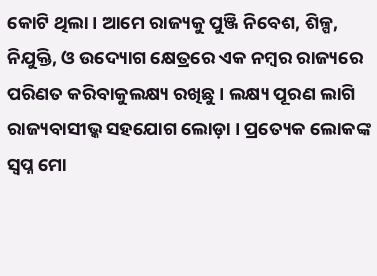କୋଟି ଥିଲା । ଆମେ ରାଜ୍ୟକୁ ପୁଞ୍ଜି ନିବେଶ, ଶିଳ୍ପ, ନିଯୁକ୍ତି, ଓ ଉଦ୍ୟୋଗ କ୍ଷେତ୍ରରେ ଏକ ନମ୍ବର ରାଜ୍ୟରେ ପରିଣତ କରିବାକୁଲକ୍ଷ୍ୟ ରଖିଛୁ । ଲକ୍ଷ୍ୟ ପୂରଣ ଲାଗି ରାଜ୍ୟବାସୀଭ୍କ ସହଯୋଗ ଲୋଡ଼ା । ପ୍ରତ୍ୟେକ ଲୋକଙ୍କ ସ୍ୱପ୍ନ ମୋ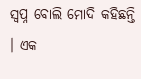ସ୍ୱପ୍ନ ବୋଲି ମୋଦି କହିଛନ୍ତି । ଏକ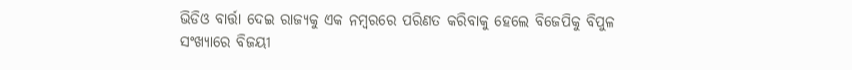ଭିଡିଓ ବାର୍ତ୍ତା ଦେଇ ରାଜ୍ୟକୁ ଏକ ନମ୍ବରରେ ପରିଣତ କରିବାକୁ ହେଲେ ବିଜେପିକୁ ବିପୁଳ ସଂଖ୍ୟାରେ ବିଜୟୀ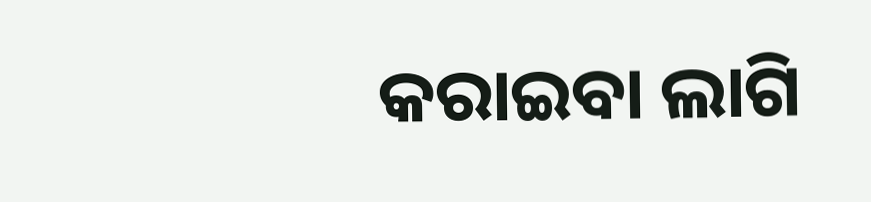କରାଇବା ଲାଗି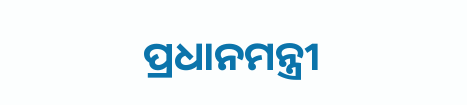ପ୍ରଧାନମନ୍ତ୍ରୀ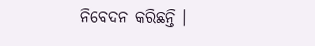ନିବେଦନ କରିଛନ୍ତି ।